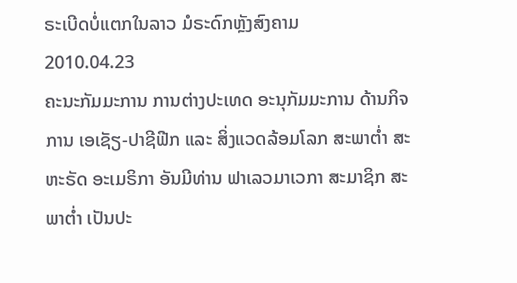ຣະເບີດບໍ່ແຕກໃນລາວ ມໍຣະດົກຫຼັງສົງຄາມ
2010.04.23
ຄະນະກັມມະການ ການຕ່າງປະເທດ ອະນຸກັມມະການ ດ້ານກິຈການ ເອເຊັຽ-ປາຊີຟີກ ແລະ ສິ່ງແວດລ້ອມໂລກ ສະພາຕ່ຳ ສະຫະຣັດ ອະເມຣິກາ ອັນມີທ່ານ ຟາເລວມາເວກາ ສະມາຊິກ ສະພາຕ່ຳ ເປັນປະ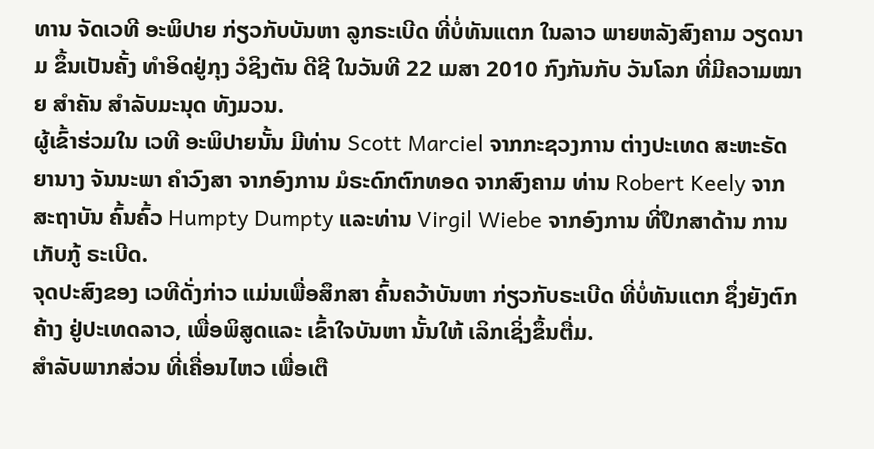ທານ ຈັດເວທີ ອະພິປາຍ ກ່ຽວກັບບັນຫາ ລູກຣະເບີດ ທີ່ບໍ່ທັນແຕກ ໃນລາວ ພາຍຫລັງສົງຄາມ ວຽດນາມ ຂຶ້ນເປັນຄັ້ງ ທຳອິດຢູ່ກຸງ ວໍຊິງຕັນ ດີຊີ ໃນວັນທີ 22 ເມສາ 2010 ກົງກັນກັບ ວັນໂລກ ທີ່ມີຄວາມໝາຍ ສຳຄັນ ສຳລັບມະນຸດ ທັງມວນ.
ຜູ້ເຂົ້າຮ່ວມໃນ ເວທີ ອະພິປາຍນັ້ນ ມີທ່ານ Scott Marciel ຈາກກະຊວງການ ຕ່າງປະເທດ ສະຫະຣັດ ຍານາງ ຈັນນະພາ ຄຳວົງສາ ຈາກອົງການ ມໍຣະດົກຕົກທອດ ຈາກສົງຄາມ ທ່ານ Robert Keely ຈາກສະຖາບັນ ຄົ້ນຄົ້ວ Humpty Dumpty ແລະທ່ານ Virgil Wiebe ຈາກອົງການ ທີ່ປຶກສາດ້ານ ການເກັບກູ້ ຣະເບີດ.
ຈຸດປະສົງຂອງ ເວທີດັ່ງກ່າວ ແມ່ນເພື່ອສຶກສາ ຄົ້ນຄວ້າບັນຫາ ກ່ຽວກັບຣະເບີດ ທີ່ບໍ່ທັນແຕກ ຊຶ່ງຍັງຕົກຄ້າງ ຢູ່ປະເທດລາວ, ເພື່ອພິສູດແລະ ເຂົ້າໃຈບັນຫາ ນັ້ນໃຫ້ ເລິກເຊິ່ງຂຶ້ນຕື່ມ.
ສຳລັບພາກສ່ວນ ທີ່ເຄື່ອນໄຫວ ເພື່ອເຕື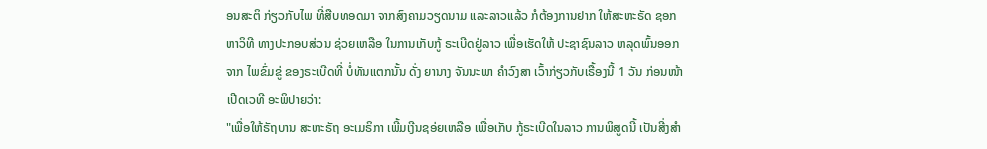ອນສະຕິ ກ່ຽວກັບໄພ ທີ່ສືບທອດມາ ຈາກສົງຄາມວຽດນາມ ແລະລາວແລ້ວ ກໍຕ້ອງການຢາກ ໃຫ້ສະຫະຣັດ ຊອກຫາວິທີ ທາງປະກອບສ່ວນ ຊ່ວຍເຫລືອ ໃນການເກັບກູ້ ຣະເບີດຢູ່ລາວ ເພື່ອເຮັດໃຫ້ ປະຊາຊົນລາວ ຫລຸດພົ້ນອອກຈາກ ໄພຂົ່ມຂູ່ ຂອງຣະເບີດທີ່ ບໍ່ທັນແຕກນັ້ນ ດັ່ງ ຍານາງ ຈັນນະພາ ຄຳວົງສາ ເວົ້າກ່ຽວກັບເຣື້ອງນີ້ 1 ວັນ ກ່ອນໜ້າເປີດເວທີ ອະພິປາຍວ່າ:
"ເພື່ອໃຫ້ຣັຖບານ ສະຫະຣັຖ ອະເມຣິກາ ເພີ້ມເງີນຊອ່ຍເຫລືອ ເພື່ອເກັບ ກູ້ຣະເບີດໃນລາວ ການພິສູດນີ້ ເປັນສີ່ງສຳ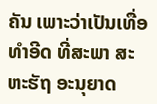ຄັນ ເພາະວ່າເປັນເທື່ອ ທຳອີດ ທີ່ສະພາ ສະຫະຮັຖ ອະນຸຍາດ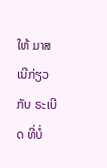ໃຫ້ ມາສເນີກ່ຽວກັບ ຣະເບີດ ທີ່ບໍ່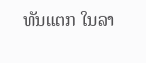ທັນແຕກ ໃນລາ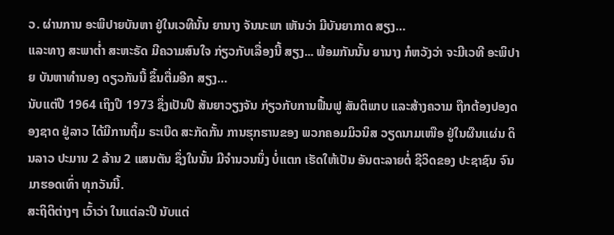ວ. ຜ່ານການ ອະພິປາຍບັນຫາ ຢູ່ໃນເວທີນັ້ນ ຍານາງ ຈັນນະພາ ເຫັນວ່າ ມີບັນຍາກາດ ສຽງ…
ແລະທາງ ສະພາຕ່ຳ ສະຫະຣັດ ມີຄວາມສົນໃຈ ກ່ຽວກັບເລື່ອງນີ້ ສຽງ... ພ້ອມກັນນັ້ນ ຍານາງ ກໍຫວັງວ່າ ຈະມີເວທີ ອະພິປາຍ ບັນຫາທຳນອງ ດຽວກັນນີ້ ຂຶ້ນຕື່ມອີກ ສຽງ…
ນັບແຕ່ປີ 1964 ເຖິງປີ 1973 ຊຶ່ງເປັນປີ ສັນຍາວຽງຈັນ ກ່ຽວກັບການຟື້ນຟູ ສັນຕິພາບ ແລະສ້າງຄວາມ ຖືກຕ້ອງປອງດອງຊາດ ຢູ່ລາວ ໄດ້ມີການຖິ້ມ ຣະເບີດ ສະກັດກັ້ນ ການຮຸກຮານຂອງ ພວກຄອມມິວນິສ ວຽດນາມເໜືອ ຢູ່ໃນຜືນແຜ່ນ ດິນລາວ ປະມານ 2 ລ້ານ 2 ແສນຕັນ ຊຶ່ງໃນນັ້ນ ມີຈຳນວນນຶ່ງ ບໍ່ແຕກ ເຮັດໃຫ້ເປັນ ອັນຕະລາຍຕໍ່ ຊີວິດຂອງ ປະຊາຊົນ ຈົນມາຮອດເທົ່າ ທຸກວັນນີ້.
ສະຖິຕິຕ່າງໆ ເວົ້າວ່າ ໃນແຕ່ລະປີ ນັບແຕ່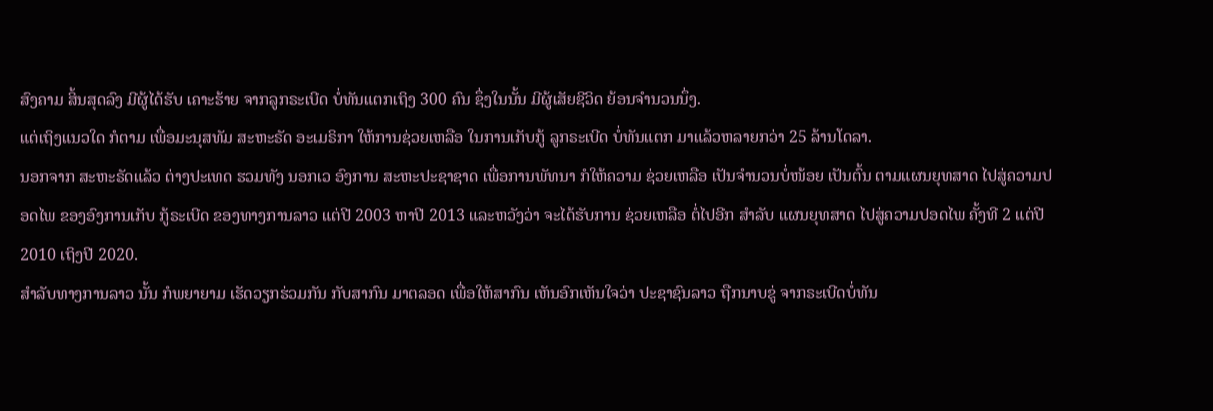ສົງຄາມ ສິ້ນສຸດລົງ ມີຜູ້ໄດ້ຮັບ ເຄາະຮ້າຍ ຈາກລູກຣະເບີດ ບໍ່ທັນແຕກເຖິງ 300 ຄົນ ຊຶ່ງໃນນັ້ນ ມີຜູ້ເສັຍຊີວິດ ຍ້ອນຈຳນວນນຶ່ງ.
ແຕ່ເຖິງແນວໃດ ກໍຕາມ ເພື່ອມະນຸສທັມ ສະຫະຣັດ ອະເມຣິກາ ໃຫ້ການຊ່ວຍເຫລືອ ໃນການເກັບກູ້ ລູກຣະເບີດ ບໍ່ທັນແຕກ ມາແລ້ວຫລາຍກວ່າ 25 ລ້ານໂດລາ.
ນອກຈາກ ສະຫະຣັດແລ້ວ ຕ່າງປະເທດ ຮວມທັງ ນອກເວ ອົງການ ສະຫະປະຊາຊາດ ເພື່ອການພັທນາ ກໍໃຫ້ຄວາມ ຊ່ວຍເຫລືອ ເປັນຈຳນວນບໍ່ໜ້ອຍ ເປັນຕົ້ນ ຕາມແຜນຍຸທສາດ ໄປສູ່ຄວາມປອດໄພ ຂອງອົງການເກັບ ກູ້ຣະເບີດ ຂອງທາງການລາວ ແຕ່ປີ 2003 ຫາປີ 2013 ແລະຫວັງວ່າ ຈະໄດ້ຮັບການ ຊ່ວຍເຫລືອ ຕໍ່ໄປອີກ ສຳລັບ ແຜນຍຸທສາດ ໄປສູ່ຄວາມປອດໄພ ຄັ້ງທີ 2 ແຕ່ປີ 2010 ເຖິງປີ 2020.
ສຳລັບທາງການລາວ ນັ້ນ ກໍພຍາຍາມ ເຮັດວຽກຮ່ວມກັນ ກັບສາກົນ ມາຕລອດ ເພື່ອໃຫ້ສາກົນ ເຫັນອົກເຫັນໃຈວ່າ ປະຊາຊົນລາວ ຖືກນາບຂູ່ ຈາກຣະເບີດບໍ່ທັນ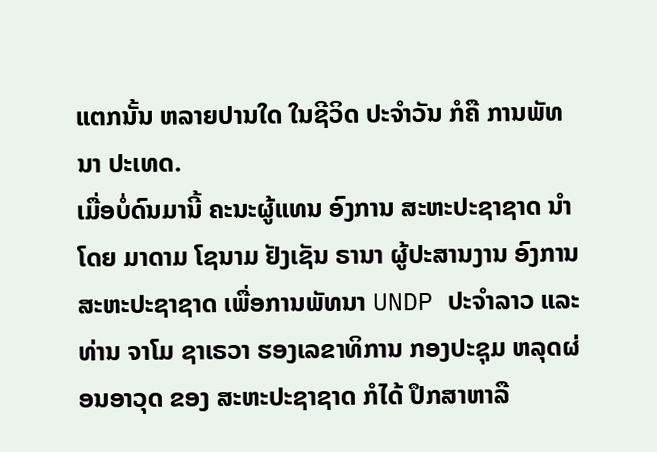ແຕກນັ້ນ ຫລາຍປານໃດ ໃນຊີວິດ ປະຈຳວັນ ກໍຄື ການພັທນາ ປະເທດ.
ເມື່ອບໍ່ດົນມານີ້ ຄະນະຜູ້ແທນ ອົງການ ສະຫະປະຊາຊາດ ນຳໂດຍ ມາດາມ ໂຊນາມ ຢັງເຊັນ ຣານາ ຜູ້ປະສານງານ ອົງການ ສະຫະປະຊາຊາດ ເພື່ອການພັທນາ UNDP ປະຈຳລາວ ແລະທ່ານ ຈາໂມ ຊາເຣວາ ຮອງເລຂາທິການ ກອງປະຊຸມ ຫລຸດຜ່ອນອາວຸດ ຂອງ ສະຫະປະຊາຊາດ ກໍໄດ້ ປຶກສາຫາລື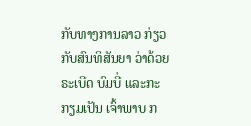ກັບທາງການລາວ ກ່ຽວກັບສົນທິສັນຍາ ວ່າດ້ວຍຣະເບີດ ບົມບີ່ ແລະກະກຽມເປັນ ເຈົ້າພາບ ກ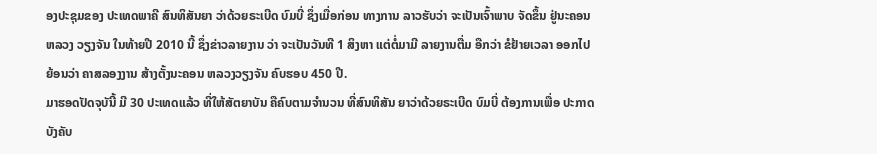ອງປະຊຸມຂອງ ປະເທດພາຄີ ສົນທິສັນຍາ ວ່າດ້ວຍຣະເບີດ ບົມບີ່ ຊຶ່ງເມື່ອກ່ອນ ທາງການ ລາວຮັບວ່າ ຈະເປັນເຈົ້າພາບ ຈັດຂຶ້ນ ຢູ່ນະຄອນຫລວງ ວຽງຈັນ ໃນທ້າຍປີ 2010 ນີ້ ຊຶ່ງຂ່າວລາຍງານ ວ່າ ຈະເປັນວັນທີ 1 ສິງຫາ ແຕ່ຕໍ່ມາມີ ລາຍງານຕື່ມ ອືກວ່າ ຂໍຢ້າຍເວລາ ອອກໄປຍ້ອນວ່າ ຄາສລອງງານ ສ້າງຕັ້ງນະຄອນ ຫລວງວຽງຈັນ ຄົບຮອບ 450 ປີ.
ມາຮອດປັດຈຸບັນີ້ ມີ 30 ປະເທດແລ້ວ ທີ່ໃຫ້ສັຕຍາບັນ ຄືຄົບຕາມຈຳນວນ ທີ່ສົນທິສັນ ຍາວ່າດ້ວຍຣະເບີດ ບົມບີ່ ຕ້ອງການເພື່ອ ປະກາດບັງຄັບ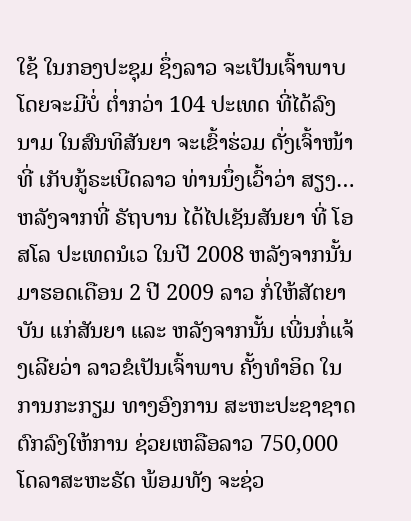ໃຊ້ ໃນກອງປະຊຸມ ຊຶ່ງລາວ ຈະເປັນເຈົ້າພາບ ໂດຍຈະມີບໍ່ ຕ່ຳກວ່າ 104 ປະເທດ ທີ່ໄດ້ລົງນາມ ໃນສົນທິສັນຍາ ຈະເຂົ້າຮ່ວມ ດັ່ງເຈົ້າໜ້າທີ່ ເກັບກູ້ຣະເບີດລາວ ທ່ານນຶ່ງເວົ້າວ່າ ສຽງ… ຫລັງຈາກທີ່ ຣັຖບານ ໄດ້ໄປເຊັນສັນຍາ ທີ່ ໂອສໂລ ປະເທດນໍເວ ໃນປີ 2008 ຫລັງຈາກນັ້ນ ມາຮອດເດືອນ 2 ປີ 2009 ລາວ ກໍ່ໃຫ້ສັຕຍາບັນ ແກ່ສັນຍາ ແລະ ຫລັງຈາກນັ້ນ ເພີ່ນກໍ່ແຈ້ງເລີຍວ່າ ລາວຂໍເປັນເຈົ້າພາບ ຄັ້ງທຳອິດ ໃນການກະກຽມ ທາງອົງການ ສະຫະປະຊາຊາດ ຕົກລົງໃຫ້ການ ຊ່ວຍເຫລືອລາວ 750,000 ໂດລາສະຫະຣັດ ພ້ອມທັງ ຈະຊ່ວ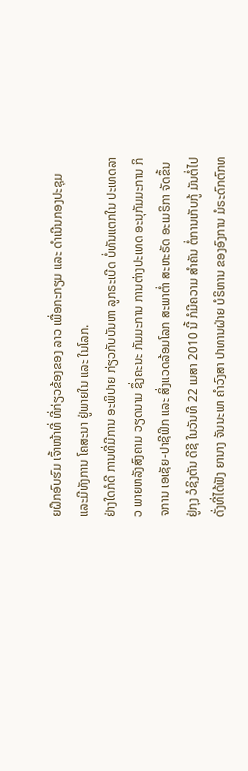ຍຝຶກອົບຮົມ ເຈົ້າໜ້າທີ່ ທີ່ກ່ຽວຂ້ອງຂອງ ລາວ ເພື່ອກະກຽມ ແລະ ດຳເນີນກອງປະຊຸມ ແລະມີທັງການ ໂຄສະນາ ຢູ່ພາຍໃນ ແລະ ໃນໂລກ.
ຢ່າງໃດກໍດີ ການທີ່ມີການ ອະພິປາຍ ກ່ຽວກັບບັນຫາ ລູກຣະເບີດ ບໍ່ທັນແຕກໃນ ປະເທດລາວ ພາຍຫລັງສົງຄາມ ວຽດນາມ ຊຶ່ງຄະນະ ກັມມະການ ການຕ່າງປະເທດ ອະນຸກັມມະການ ກິຈການ ເອເຊັຍ-ປາຊີຟິກ ແລະ ສິ່ງແວດລ້ອມໂລກ ສະພາຕ່ຳ ສະຫະຣັດ ອະເມຣິກາ ຈັດຂຶ້ນ ຢູ່ກຸງ ວໍຊິງຕັນ ດີຊີ ໃນວັນທີ 22 ເມສາ 2010 ນີ້ ກໍມີຄວາມ ສຳຄັນ ຕໍ່ການເກັບກູ້ ມັນຕໍ່ໄປ ດັ່ງທີ່ໄດ້ຟັງ ຍານາງ ຈັນນະພາ ຄຳວົງສາ ປາທານຝ່າຍ ບໍຣິຫານ ຂອງອົງການ ມໍຣະດົກຕົກທ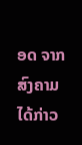ອດ ຈາກສົງຄາມ ໄດ້ກ່າວ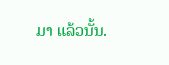ມາ ແລ້ວນັ້ນ.